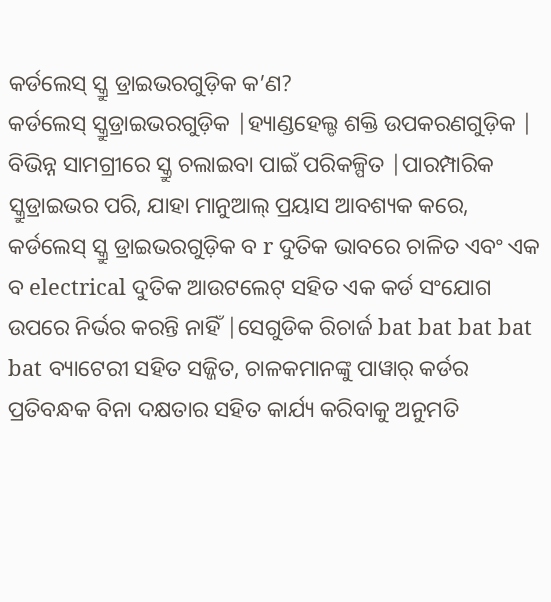କର୍ଡଲେସ୍ ସ୍କ୍ରୁ ଡ୍ରାଇଭରଗୁଡ଼ିକ କ’ଣ?
କର୍ଡଲେସ୍ ସ୍କ୍ରୁଡ୍ରାଇଭରଗୁଡ଼ିକ |ହ୍ୟାଣ୍ଡହେଲ୍ଡ ଶକ୍ତି ଉପକରଣଗୁଡ଼ିକ | ବିଭିନ୍ନ ସାମଗ୍ରୀରେ ସ୍କ୍ରୁ ଚଲାଇବା ପାଇଁ ପରିକଳ୍ପିତ |ପାରମ୍ପାରିକ ସ୍କ୍ରୁଡ୍ରାଇଭର ପରି, ଯାହା ମାନୁଆଲ୍ ପ୍ରୟାସ ଆବଶ୍ୟକ କରେ, କର୍ଡଲେସ୍ ସ୍କ୍ରୁ ଡ୍ରାଇଭରଗୁଡ଼ିକ ବ r ଦୁତିକ ଭାବରେ ଚାଳିତ ଏବଂ ଏକ ବ electrical ଦୁତିକ ଆଉଟଲେଟ୍ ସହିତ ଏକ କର୍ଡ ସଂଯୋଗ ଉପରେ ନିର୍ଭର କରନ୍ତି ନାହିଁ |ସେଗୁଡିକ ରିଚାର୍ଜ bat bat bat bat bat ବ୍ୟାଟେରୀ ସହିତ ସଜ୍ଜିତ, ଚାଳକମାନଙ୍କୁ ପାୱାର୍ କର୍ଡର ପ୍ରତିବନ୍ଧକ ବିନା ଦକ୍ଷତାର ସହିତ କାର୍ଯ୍ୟ କରିବାକୁ ଅନୁମତି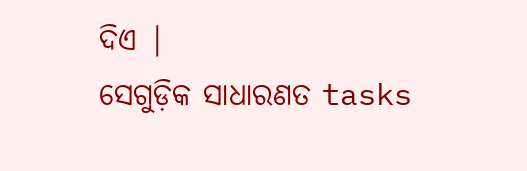ଦିଏ |
ସେଗୁଡ଼ିକ ସାଧାରଣତ tasks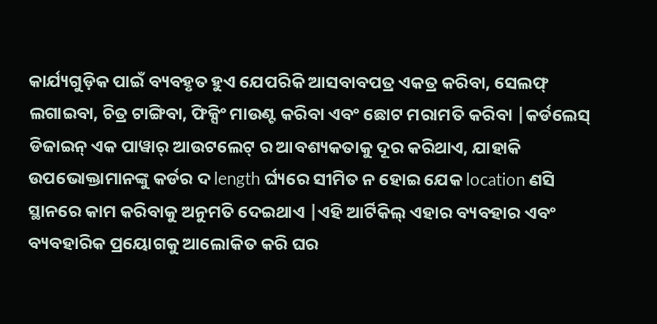କାର୍ଯ୍ୟଗୁଡ଼ିକ ପାଇଁ ବ୍ୟବହୃତ ହୁଏ ଯେପରିକି ଆସବାବପତ୍ର ଏକତ୍ର କରିବା, ସେଲଫ୍ ଲଗାଇବା, ଚିତ୍ର ଟାଙ୍ଗିବା, ଫିକ୍ସିଂ ମାଉଣ୍ଟ କରିବା ଏବଂ ଛୋଟ ମରାମତି କରିବା |କର୍ଡଲେସ୍ ଡିଜାଇନ୍ ଏକ ପାୱାର୍ ଆଉଟଲେଟ୍ ର ଆବଶ୍ୟକତାକୁ ଦୂର କରିଥାଏ, ଯାହାକି ଉପଭୋକ୍ତାମାନଙ୍କୁ କର୍ଡର ଦ length ର୍ଘ୍ୟରେ ସୀମିତ ନ ହୋଇ ଯେକ location ଣସି ସ୍ଥାନରେ କାମ କରିବାକୁ ଅନୁମତି ଦେଇଥାଏ |ଏହି ଆର୍ଟିକିଲ୍ ଏହାର ବ୍ୟବହାର ଏବଂ ବ୍ୟବହାରିକ ପ୍ରୟୋଗକୁ ଆଲୋକିତ କରି ଘର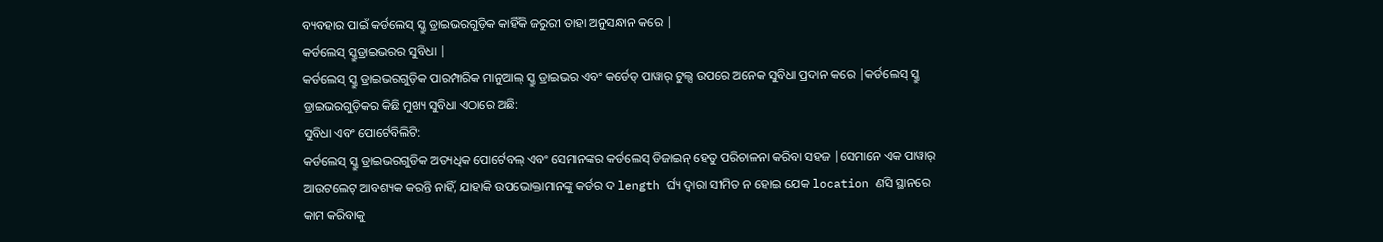ବ୍ୟବହାର ପାଇଁ କର୍ଡଲେସ୍ ସ୍କ୍ରୁ ଡ୍ରାଇଭରଗୁଡ଼ିକ କାହିଁକି ଜରୁରୀ ତାହା ଅନୁସନ୍ଧାନ କରେ |
କର୍ଡଲେସ୍ ସ୍କ୍ରୁଡ୍ରାଇଭରର ସୁବିଧା |
କର୍ଡଲେସ୍ ସ୍କ୍ରୁ ଡ୍ରାଇଭରଗୁଡ଼ିକ ପାରମ୍ପାରିକ ମାନୁଆଲ୍ ସ୍କ୍ରୁ ଡ୍ରାଇଭର ଏବଂ କର୍ଡେଡ୍ ପାୱାର୍ ଟୁଲ୍ସ ଉପରେ ଅନେକ ସୁବିଧା ପ୍ରଦାନ କରେ |କର୍ଡଲେସ୍ ସ୍କ୍ରୁ ଡ୍ରାଇଭରଗୁଡ଼ିକର କିଛି ମୁଖ୍ୟ ସୁବିଧା ଏଠାରେ ଅଛି:
ସୁବିଧା ଏବଂ ପୋର୍ଟେବିଲିଟି:
କର୍ଡଲେସ୍ ସ୍କ୍ରୁ ଡ୍ରାଇଭରଗୁଡିକ ଅତ୍ୟଧିକ ପୋର୍ଟେବଲ୍ ଏବଂ ସେମାନଙ୍କର କର୍ଡଲେସ୍ ଡିଜାଇନ୍ ହେତୁ ପରିଚାଳନା କରିବା ସହଜ |ସେମାନେ ଏକ ପାୱାର୍ ଆଉଟଲେଟ୍ ଆବଶ୍ୟକ କରନ୍ତି ନାହିଁ, ଯାହାକି ଉପଭୋକ୍ତାମାନଙ୍କୁ କର୍ଡର ଦ length ର୍ଘ୍ୟ ଦ୍ୱାରା ସୀମିତ ନ ହୋଇ ଯେକ location ଣସି ସ୍ଥାନରେ କାମ କରିବାକୁ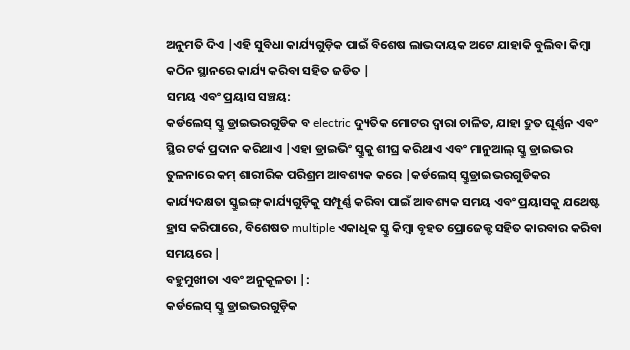ଅନୁମତି ଦିଏ |ଏହି ସୁବିଧା କାର୍ଯ୍ୟଗୁଡ଼ିକ ପାଇଁ ବିଶେଷ ଲାଭଦାୟକ ଅଟେ ଯାହାକି ବୁଲିବା କିମ୍ବା କଠିନ ସ୍ଥାନରେ କାର୍ଯ୍ୟ କରିବା ସହିତ ଜଡିତ |
ସମୟ ଏବଂ ପ୍ରୟାସ ସଞ୍ଚୟ:
କର୍ଡଲେସ୍ ସ୍କ୍ରୁ ଡ୍ରାଇଭରଗୁଡିକ ବ electric ଦ୍ୟୁତିକ ମୋଟର ଦ୍ୱାରା ଚାଳିତ, ଯାହା ଦ୍ରୁତ ଘୂର୍ଣ୍ଣନ ଏବଂ ସ୍ଥିର ଟର୍କ ପ୍ରଦାନ କରିଥାଏ |ଏହା ଡ୍ରାଇଭିଂ ସ୍କ୍ରୁକୁ ଶୀଘ୍ର କରିଥାଏ ଏବଂ ମାନୁଆଲ୍ ସ୍କ୍ରୁ ଡ୍ରାଇଭର ତୁଳନାରେ କମ୍ ଶାରୀରିକ ପରିଶ୍ରମ ଆବଶ୍ୟକ କରେ |କର୍ଡଲେସ୍ ସ୍କ୍ରୁଡ୍ରାଇଭରଗୁଡିକର କାର୍ଯ୍ୟଦକ୍ଷତା ସ୍କ୍ରୁଇଙ୍ଗ୍ କାର୍ଯ୍ୟଗୁଡ଼ିକୁ ସମ୍ପୂର୍ଣ୍ଣ କରିବା ପାଇଁ ଆବଶ୍ୟକ ସମୟ ଏବଂ ପ୍ରୟାସକୁ ଯଥେଷ୍ଟ ହ୍ରାସ କରିପାରେ, ବିଶେଷତ multiple ଏକାଧିକ ସ୍କ୍ରୁ କିମ୍ବା ବୃହତ ପ୍ରୋଜେକ୍ଟ ସହିତ କାରବାର କରିବା ସମୟରେ |
ବହୁମୁଖୀତା ଏବଂ ଅନୁକୂଳତା |:
କର୍ଡଲେସ୍ ସ୍କ୍ରୁ ଡ୍ରାଇଭରଗୁଡ଼ିକ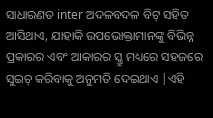ସାଧାରଣତ inter ଅଦଳବଦଳ ବିଟ୍ ସହିତ ଆସିଥାଏ, ଯାହାକି ଉପଭୋକ୍ତାମାନଙ୍କୁ ବିଭିନ୍ନ ପ୍ରକାରର ଏବଂ ଆକାରର ସ୍କ୍ରୁ ମଧ୍ୟରେ ସହଜରେ ସୁଇଚ୍ କରିବାକୁ ଅନୁମତି ଦେଇଥାଏ |ଏହି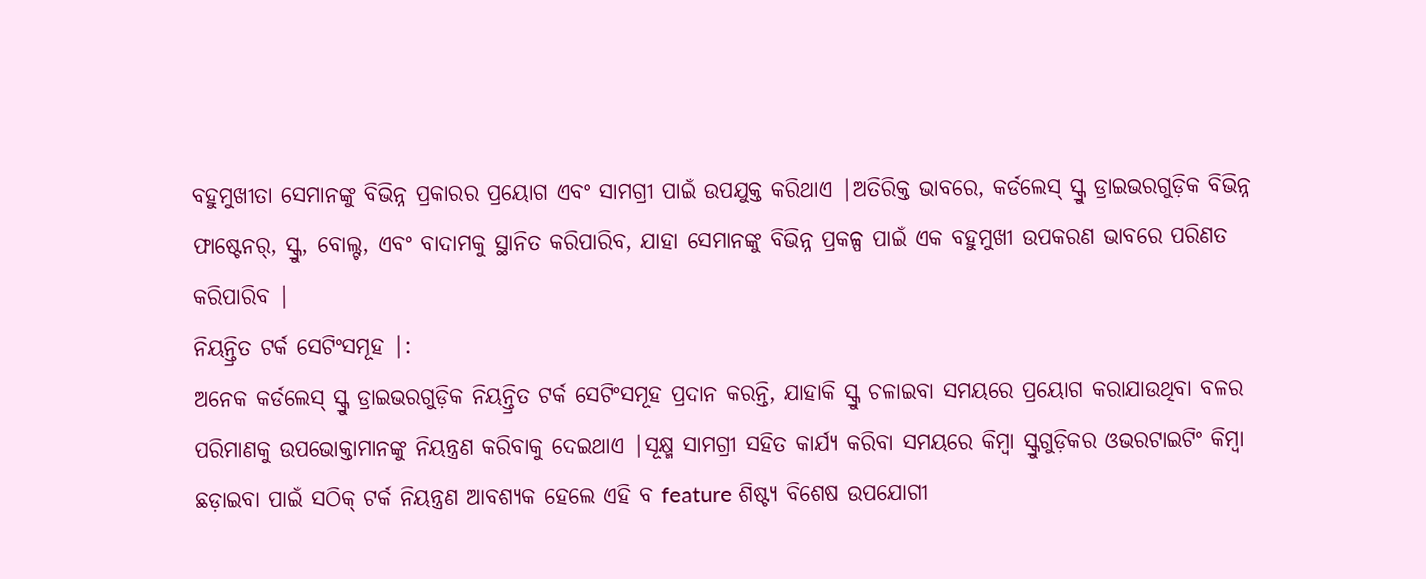ବହୁମୁଖୀତା ସେମାନଙ୍କୁ ବିଭିନ୍ନ ପ୍ରକାରର ପ୍ରୟୋଗ ଏବଂ ସାମଗ୍ରୀ ପାଇଁ ଉପଯୁକ୍ତ କରିଥାଏ |ଅତିରିକ୍ତ ଭାବରେ, କର୍ଡଲେସ୍ ସ୍କ୍ରୁ ଡ୍ରାଇଭରଗୁଡ଼ିକ ବିଭିନ୍ନ ଫାଷ୍ଟେନର୍, ସ୍କ୍ରୁ, ବୋଲ୍ଟ, ଏବଂ ବାଦାମକୁ ସ୍ଥାନିତ କରିପାରିବ, ଯାହା ସେମାନଙ୍କୁ ବିଭିନ୍ନ ପ୍ରକଳ୍ପ ପାଇଁ ଏକ ବହୁମୁଖୀ ଉପକରଣ ଭାବରେ ପରିଣତ କରିପାରିବ |
ନିୟନ୍ତ୍ରିତ ଟର୍କ ସେଟିଂସମୂହ |:
ଅନେକ କର୍ଡଲେସ୍ ସ୍କ୍ରୁ ଡ୍ରାଇଭରଗୁଡ଼ିକ ନିୟନ୍ତ୍ରିତ ଟର୍କ ସେଟିଂସମୂହ ପ୍ରଦାନ କରନ୍ତି, ଯାହାକି ସ୍କ୍ରୁ ଚଳାଇବା ସମୟରେ ପ୍ରୟୋଗ କରାଯାଉଥିବା ବଳର ପରିମାଣକୁ ଉପଭୋକ୍ତାମାନଙ୍କୁ ନିୟନ୍ତ୍ରଣ କରିବାକୁ ଦେଇଥାଏ |ସୂକ୍ଷ୍ମ ସାମଗ୍ରୀ ସହିତ କାର୍ଯ୍ୟ କରିବା ସମୟରେ କିମ୍ବା ସ୍କ୍ରୁଗୁଡ଼ିକର ଓଭରଟାଇଟିଂ କିମ୍ବା ଛଡ଼ାଇବା ପାଇଁ ସଠିକ୍ ଟର୍କ ନିୟନ୍ତ୍ରଣ ଆବଶ୍ୟକ ହେଲେ ଏହି ବ feature ଶିଷ୍ଟ୍ୟ ବିଶେଷ ଉପଯୋଗୀ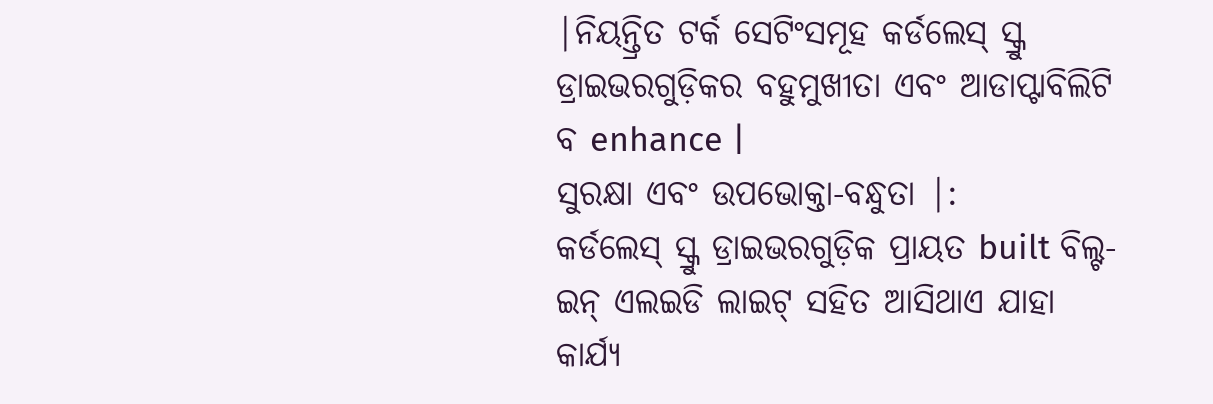|ନିୟନ୍ତ୍ରିତ ଟର୍କ ସେଟିଂସମୂହ କର୍ଡଲେସ୍ ସ୍କ୍ରୁ ଡ୍ରାଇଭରଗୁଡ଼ିକର ବହୁମୁଖୀତା ଏବଂ ଆଡାପ୍ଟାବିଲିଟି ବ enhance |
ସୁରକ୍ଷା ଏବଂ ଉପଭୋକ୍ତା-ବନ୍ଧୁତା |:
କର୍ଡଲେସ୍ ସ୍କ୍ରୁ ଡ୍ରାଇଭରଗୁଡ଼ିକ ପ୍ରାୟତ built ବିଲ୍ଟ-ଇନ୍ ଏଲଇଡି ଲାଇଟ୍ ସହିତ ଆସିଥାଏ ଯାହା କାର୍ଯ୍ୟ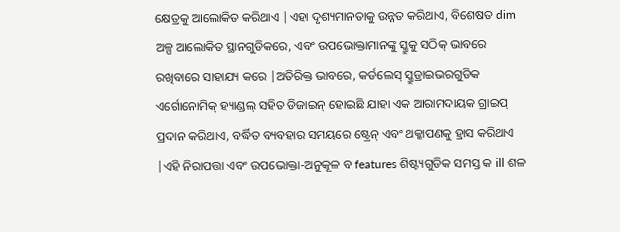କ୍ଷେତ୍ରକୁ ଆଲୋକିତ କରିଥାଏ |ଏହା ଦୃଶ୍ୟମାନତାକୁ ଉନ୍ନତ କରିଥାଏ, ବିଶେଷତ dim ଅଳ୍ପ ଆଲୋକିତ ସ୍ଥାନଗୁଡିକରେ, ଏବଂ ଉପଭୋକ୍ତାମାନଙ୍କୁ ସ୍କ୍ରୁକୁ ସଠିକ୍ ଭାବରେ ରଖିବାରେ ସାହାଯ୍ୟ କରେ |ଅତିରିକ୍ତ ଭାବରେ, କର୍ଡଲେସ୍ ସ୍କ୍ରୁଡ୍ରାଇଭରଗୁଡିକ ଏର୍ଗୋନୋମିକ୍ ହ୍ୟାଣ୍ଡଲ୍ ସହିତ ଡିଜାଇନ୍ ହୋଇଛି ଯାହା ଏକ ଆରାମଦାୟକ ଗ୍ରାଇପ୍ ପ୍ରଦାନ କରିଥାଏ, ବର୍ଦ୍ଧିତ ବ୍ୟବହାର ସମୟରେ ଷ୍ଟ୍ରେନ୍ ଏବଂ ଥକ୍କାପଣକୁ ହ୍ରାସ କରିଥାଏ |ଏହି ନିରାପତ୍ତା ଏବଂ ଉପଭୋକ୍ତା-ଅନୁକୂଳ ବ features ଶିଷ୍ଟ୍ୟଗୁଡିକ ସମସ୍ତ କ ill ଶଳ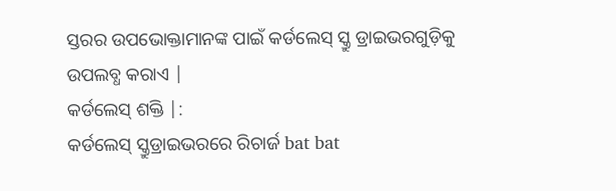ସ୍ତରର ଉପଭୋକ୍ତାମାନଙ୍କ ପାଇଁ କର୍ଡଲେସ୍ ସ୍କ୍ରୁ ଡ୍ରାଇଭରଗୁଡ଼ିକୁ ଉପଲବ୍ଧ କରାଏ |
କର୍ଡଲେସ୍ ଶକ୍ତି |:
କର୍ଡଲେସ୍ ସ୍କ୍ରୁଡ୍ରାଇଭରରେ ରିଚାର୍ଜ bat bat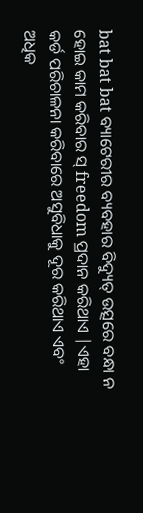bat bat bat ବ୍ୟାଟେରୀର ବ୍ୟବହାର ବିଦ୍ୟୁତ୍ ଉତ୍ସରେ ବନ୍ଧା ନ ହୋଇ କାମ କରିବାର ସ୍ freedom ପ୍ରଦାନ କରିଥାଏ |ଏହା କର୍ଡ ପରିଚାଳନା କରିବାରେ ଅସୁବିଧାକୁ ଦୂର କରିଥାଏ ଏବଂ ଅଧିକ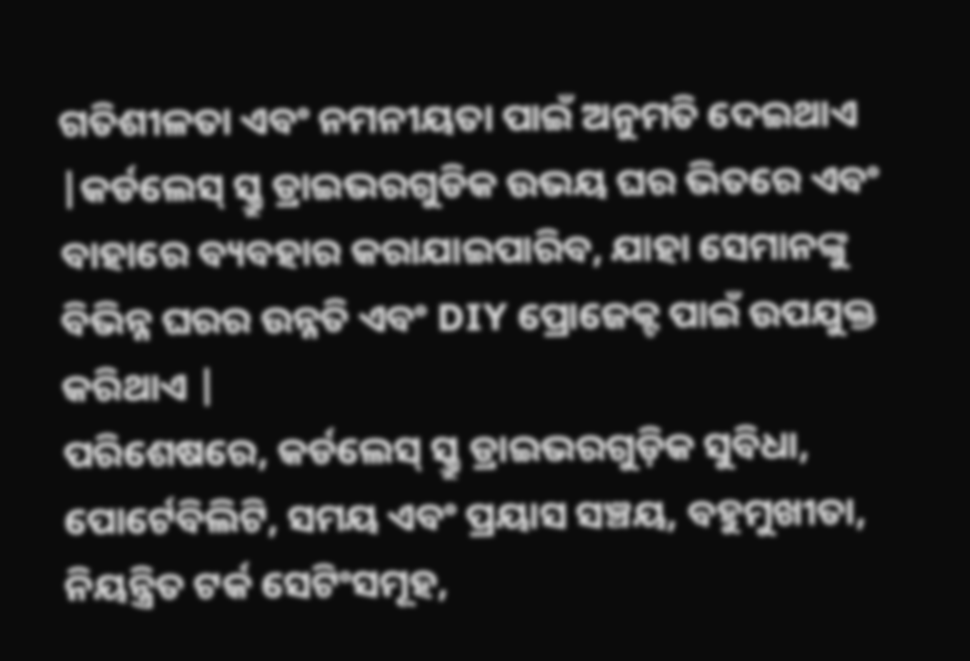ଗତିଶୀଳତା ଏବଂ ନମନୀୟତା ପାଇଁ ଅନୁମତି ଦେଇଥାଏ |କର୍ଡଲେସ୍ ସ୍କ୍ରୁ ଡ୍ରାଇଭରଗୁଡିକ ଉଭୟ ଘର ଭିତରେ ଏବଂ ବାହାରେ ବ୍ୟବହାର କରାଯାଇପାରିବ, ଯାହା ସେମାନଙ୍କୁ ବିଭିନ୍ନ ଘରର ଉନ୍ନତି ଏବଂ DIY ପ୍ରୋଜେକ୍ଟ ପାଇଁ ଉପଯୁକ୍ତ କରିଥାଏ |
ପରିଶେଷରେ, କର୍ଡଲେସ୍ ସ୍କ୍ରୁ ଡ୍ରାଇଭରଗୁଡ଼ିକ ସୁବିଧା, ପୋର୍ଟେବିଲିଟି, ସମୟ ଏବଂ ପ୍ରୟାସ ସଞ୍ଚୟ, ବହୁମୁଖୀତା, ନିୟନ୍ତ୍ରିତ ଟର୍କ ସେଟିଂସମୂହ,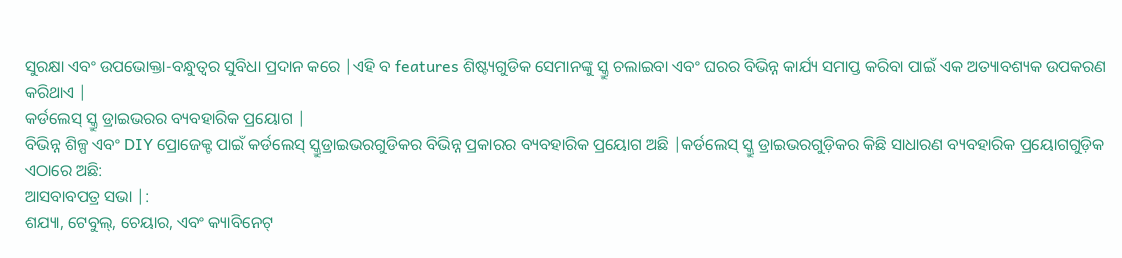ସୁରକ୍ଷା ଏବଂ ଉପଭୋକ୍ତା-ବନ୍ଧୁତ୍ୱର ସୁବିଧା ପ୍ରଦାନ କରେ |ଏହି ବ features ଶିଷ୍ଟ୍ୟଗୁଡିକ ସେମାନଙ୍କୁ ସ୍କ୍ରୁ ଚଲାଇବା ଏବଂ ଘରର ବିଭିନ୍ନ କାର୍ଯ୍ୟ ସମାପ୍ତ କରିବା ପାଇଁ ଏକ ଅତ୍ୟାବଶ୍ୟକ ଉପକରଣ କରିଥାଏ |
କର୍ଡଲେସ୍ ସ୍କ୍ରୁ ଡ୍ରାଇଭରର ବ୍ୟବହାରିକ ପ୍ରୟୋଗ |
ବିଭିନ୍ନ ଶିଳ୍ପ ଏବଂ DIY ପ୍ରୋଜେକ୍ଟ ପାଇଁ କର୍ଡଲେସ୍ ସ୍କ୍ରୁଡ୍ରାଇଭରଗୁଡିକର ବିଭିନ୍ନ ପ୍ରକାରର ବ୍ୟବହାରିକ ପ୍ରୟୋଗ ଅଛି |କର୍ଡଲେସ୍ ସ୍କ୍ରୁ ଡ୍ରାଇଭରଗୁଡ଼ିକର କିଛି ସାଧାରଣ ବ୍ୟବହାରିକ ପ୍ରୟୋଗଗୁଡ଼ିକ ଏଠାରେ ଅଛି:
ଆସବାବପତ୍ର ସଭା |:
ଶଯ୍ୟା, ଟେବୁଲ୍, ଚେୟାର, ଏବଂ କ୍ୟାବିନେଟ୍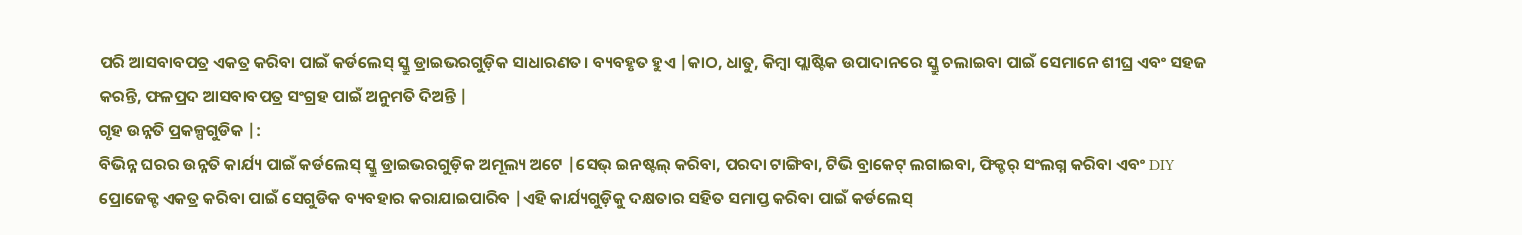ପରି ଆସବାବପତ୍ର ଏକତ୍ର କରିବା ପାଇଁ କର୍ଡଲେସ୍ ସ୍କ୍ରୁ ଡ୍ରାଇଭରଗୁଡ଼ିକ ସାଧାରଣତ। ବ୍ୟବହୃତ ହୁଏ |କାଠ, ଧାତୁ, କିମ୍ବା ପ୍ଲାଷ୍ଟିକ ଉପାଦାନରେ ସ୍କ୍ରୁ ଚଲାଇବା ପାଇଁ ସେମାନେ ଶୀଘ୍ର ଏବଂ ସହଜ କରନ୍ତି, ଫଳପ୍ରଦ ଆସବାବପତ୍ର ସଂଗ୍ରହ ପାଇଁ ଅନୁମତି ଦିଅନ୍ତି |
ଗୃହ ଉନ୍ନତି ପ୍ରକଳ୍ପଗୁଡିକ |:
ବିଭିନ୍ନ ଘରର ଉନ୍ନତି କାର୍ଯ୍ୟ ପାଇଁ କର୍ଡଲେସ୍ ସ୍କ୍ରୁ ଡ୍ରାଇଭରଗୁଡ଼ିକ ଅମୂଲ୍ୟ ଅଟେ |ସେଭ୍ ଇନଷ୍ଟଲ୍ କରିବା, ପରଦା ଟାଙ୍ଗିବା, ଟିଭି ବ୍ରାକେଟ୍ ଲଗାଇବା, ଫିକ୍ଚର୍ ସଂଲଗ୍ନ କରିବା ଏବଂ DIY ପ୍ରୋଜେକ୍ଟ ଏକତ୍ର କରିବା ପାଇଁ ସେଗୁଡିକ ବ୍ୟବହାର କରାଯାଇପାରିବ |ଏହି କାର୍ଯ୍ୟଗୁଡ଼ିକୁ ଦକ୍ଷତାର ସହିତ ସମାପ୍ତ କରିବା ପାଇଁ କର୍ଡଲେସ୍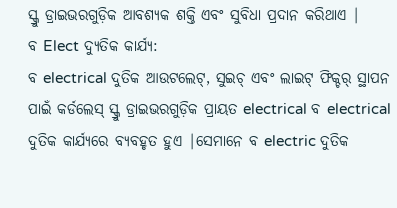ସ୍କ୍ରୁ ଡ୍ରାଇଭରଗୁଡ଼ିକ ଆବଶ୍ୟକ ଶକ୍ତି ଏବଂ ସୁବିଧା ପ୍ରଦାନ କରିଥାଏ |
ବ Elect ଦ୍ୟୁତିକ କାର୍ଯ୍ୟ:
ବ electrical ଦୁତିକ ଆଉଟଲେଟ୍, ସୁଇଚ୍ ଏବଂ ଲାଇଟ୍ ଫିକ୍ଚର୍ ସ୍ଥାପନ ପାଇଁ କର୍ଡଲେସ୍ ସ୍କ୍ରୁ ଡ୍ରାଇଭରଗୁଡ଼ିକ ପ୍ରାୟତ electrical ବ electrical ଦୁତିକ କାର୍ଯ୍ୟରେ ବ୍ୟବହୃତ ହୁଏ |ସେମାନେ ବ electric ଦୁତିକ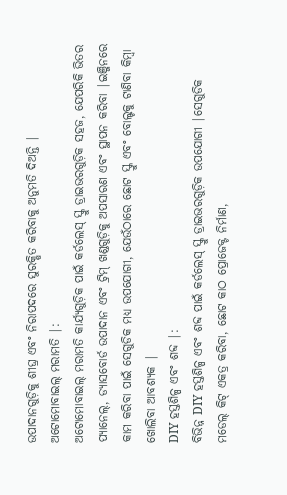ଉପାଦାନଗୁଡ଼ିକୁ ଶୀଘ୍ର ଏବଂ ନିରାପଦରେ ସୁରକ୍ଷିତ କରିବାକୁ ଅନୁମତି ଦିଅନ୍ତି |
ଅଟୋମୋବାଇଲ୍ ମରାମତି |:
ଅଟୋମୋବାଇଲ୍ ମରାମତି କାର୍ଯ୍ୟଗୁଡ଼ିକ ପାଇଁ କର୍ଡଲେସ୍ ସ୍କ୍ରୁ ଡ୍ରାଇଭରଗୁଡ଼ିକ ସହଜ, ଯେପରିକି ଭିତର ପ୍ୟାନେଲ୍, ଡ୍ୟାସବୋର୍ଡ ଉପାଦାନ ଏବଂ ଟ୍ରିମ୍ ଖଣ୍ଡଗୁଡ଼ିକୁ ଅପସାରଣ ଏବଂ ସ୍ଥାପନ କରିବା |ଇଞ୍ଜିନରେ କାମ କରିବା ପାଇଁ ସେଗୁଡିକ ମଧ୍ୟ ଉପଯୋଗୀ, ଯେଉଁଠାରେ ଛୋଟ ସ୍କ୍ରୁ ଏବଂ ବୋଲ୍ଟକୁ ଟାଣିବା କିମ୍ବା ଖୋଲିବା ଆବଶ୍ୟକ |
DIY ହସ୍ତଶିଳ୍ପ ଏବଂ ଶବ୍ଦ |:
ବିଭିନ୍ନ DIY ହସ୍ତଶିଳ୍ପ ଏବଂ ଶବ୍ଦ ପାଇଁ କର୍ଡଲେସ୍ ସ୍କ୍ରୁ ଡ୍ରାଇଭରଗୁଡ଼ିକ ଉପଯୋଗୀ |ସେଗୁଡିକ ମଡେଲ୍ କିଟ୍ ଏକତ୍ର କରିବା, ଛୋଟ କାଠ ପ୍ରୋଜେକ୍ଟ ନିର୍ମାଣ,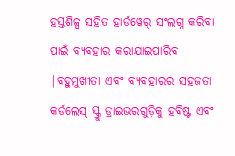ହସ୍ତଶିଳ୍ପ ସହିତ ହାର୍ଡୱେର୍ ସଂଲଗ୍ନ କରିବା ପାଇଁ ବ୍ୟବହାର କରାଯାଇପାରିବ |ବହୁମୁଖୀତା ଏବଂ ବ୍ୟବହାରର ସହଜତା କର୍ଡଲେସ୍ ସ୍କ୍ରୁ ଡ୍ରାଇଭରଗୁଡ଼ିକୁ ହବିଷ୍ଟ ଏବଂ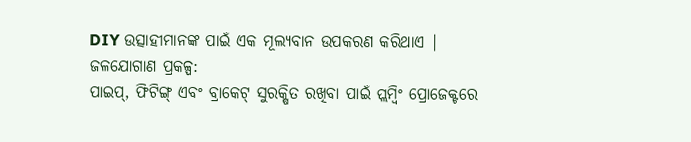DIY ଉତ୍ସାହୀମାନଙ୍କ ପାଇଁ ଏକ ମୂଲ୍ୟବାନ ଉପକରଣ କରିଥାଏ |
ଜଳଯୋଗାଣ ପ୍ରକଳ୍ପ:
ପାଇପ୍, ଫିଟିଙ୍ଗ୍ ଏବଂ ବ୍ରାକେଟ୍ ସୁରକ୍ଷିତ ରଖିବା ପାଇଁ ପ୍ଲମ୍ବିଂ ପ୍ରୋଜେକ୍ଟରେ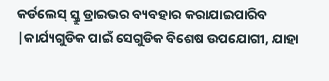କର୍ଡଲେସ୍ ସ୍କ୍ରୁ ଡ୍ରାଇଭର ବ୍ୟବହାର କରାଯାଇପାରିବ |କାର୍ଯ୍ୟଗୁଡିକ ପାଇଁ ସେଗୁଡିକ ବିଶେଷ ଉପଯୋଗୀ, ଯାହା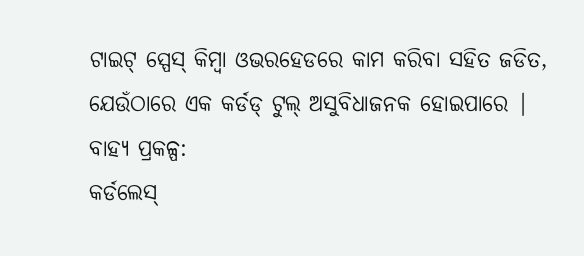ଟାଇଟ୍ ସ୍ପେସ୍ କିମ୍ବା ଓଭରହେଡରେ କାମ କରିବା ସହିତ ଜଡିତ, ଯେଉଁଠାରେ ଏକ କର୍ଡଡ୍ ଟୁଲ୍ ଅସୁବିଧାଜନକ ହୋଇପାରେ |
ବାହ୍ୟ ପ୍ରକଳ୍ପ:
କର୍ଡଲେସ୍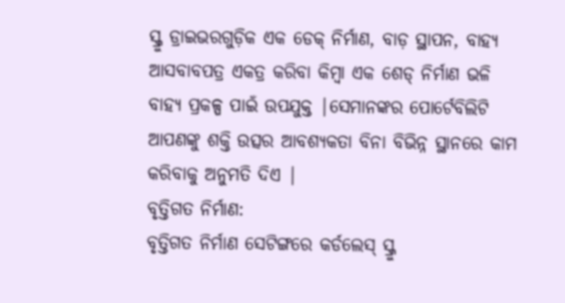ସ୍କ୍ରୁ ଡ୍ରାଇଭରଗୁଡ଼ିକ ଏକ ଡେକ୍ ନିର୍ମାଣ, ବାଡ଼ ସ୍ଥାପନ, ବାହ୍ୟ ଆସବାବପତ୍ର ଏକତ୍ର କରିବା କିମ୍ବା ଏକ ଶେଡ୍ ନିର୍ମାଣ ଭଳି ବାହ୍ୟ ପ୍ରକଳ୍ପ ପାଇଁ ଉପଯୁକ୍ତ |ସେମାନଙ୍କର ପୋର୍ଟେବିଲିଟି ଆପଣଙ୍କୁ ଶକ୍ତି ଉତ୍ସର ଆବଶ୍ୟକତା ବିନା ବିଭିନ୍ନ ସ୍ଥାନରେ କାମ କରିବାକୁ ଅନୁମତି ଦିଏ |
ବୃତ୍ତିଗତ ନିର୍ମାଣ:
ବୃତ୍ତିଗତ ନିର୍ମାଣ ସେଟିଙ୍ଗରେ କର୍ଡଲେସ୍ ସ୍କ୍ରୁ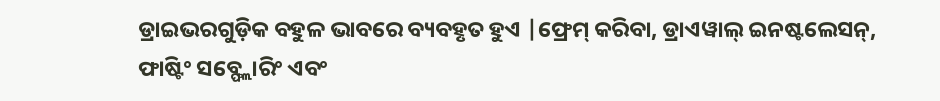ଡ୍ରାଇଭରଗୁଡ଼ିକ ବହୁଳ ଭାବରେ ବ୍ୟବହୃତ ହୁଏ |ଫ୍ରେମ୍ କରିବା, ଡ୍ରାଏୱାଲ୍ ଇନଷ୍ଟଲେସନ୍, ଫାଷ୍ଟିଂ ସବ୍ଫ୍ଲୋରିଂ ଏବଂ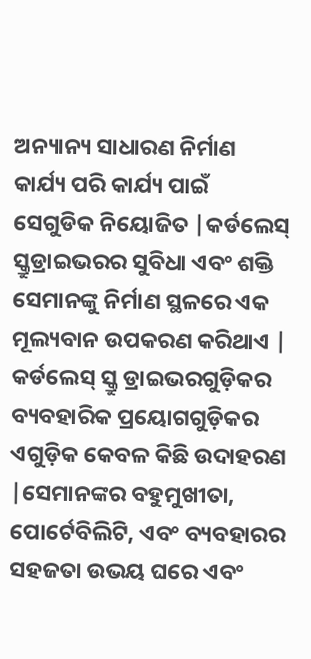ଅନ୍ୟାନ୍ୟ ସାଧାରଣ ନିର୍ମାଣ କାର୍ଯ୍ୟ ପରି କାର୍ଯ୍ୟ ପାଇଁ ସେଗୁଡିକ ନିୟୋଜିତ |କର୍ଡଲେସ୍ ସ୍କ୍ରୁଡ୍ରାଇଭରର ସୁବିଧା ଏବଂ ଶକ୍ତି ସେମାନଙ୍କୁ ନିର୍ମାଣ ସ୍ଥଳରେ ଏକ ମୂଲ୍ୟବାନ ଉପକରଣ କରିଥାଏ |
କର୍ଡଲେସ୍ ସ୍କ୍ରୁ ଡ୍ରାଇଭରଗୁଡ଼ିକର ବ୍ୟବହାରିକ ପ୍ରୟୋଗଗୁଡ଼ିକର ଏଗୁଡ଼ିକ କେବଳ କିଛି ଉଦାହରଣ |ସେମାନଙ୍କର ବହୁମୁଖୀତା, ପୋର୍ଟେବିଲିଟି, ଏବଂ ବ୍ୟବହାରର ସହଜତା ଉଭୟ ଘରେ ଏବଂ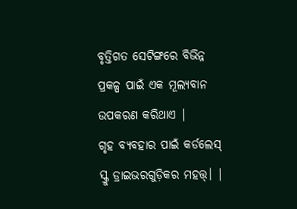ବୃତ୍ତିଗତ ସେଟିଙ୍ଗରେ ବିଭିନ୍ନ ପ୍ରକଳ୍ପ ପାଇଁ ଏକ ମୂଲ୍ୟବାନ ଉପକରଣ କରିଥାଏ |
ଗୃହ ବ୍ୟବହାର ପାଇଁ କର୍ଡଲେସ୍ ସ୍କ୍ରୁ ଡ୍ରାଇଭରଗୁଡ଼ିକର ମହତ୍ତ୍। |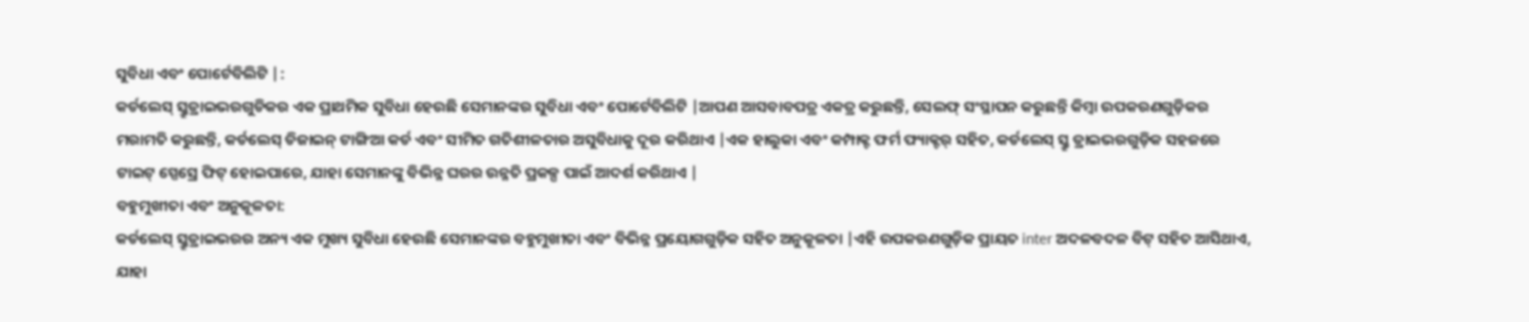ସୁବିଧା ଏବଂ ପୋର୍ଟେବିଲିଟି |:
କର୍ଡଲେସ୍ ସ୍କ୍ରୁଡ୍ରାଇଭରଗୁଡିକର ଏକ ପ୍ରାଥମିକ ସୁବିଧା ହେଉଛି ସେମାନଙ୍କର ସୁବିଧା ଏବଂ ପୋର୍ଟେବିଲିଟି |ଆପଣ ଆସବାବପତ୍ର ଏକତ୍ର କରୁଛନ୍ତି, ସେଲଫ୍ ସଂସ୍ଥାପନ କରୁଛନ୍ତି କିମ୍ବା ଉପକରଣଗୁଡ଼ିକର ମରାମତି କରୁଛନ୍ତି, କର୍ଡଲେସ୍ ଡିଜାଇନ୍ ଟାଙ୍ଗିଆ କର୍ଡ ଏବଂ ସୀମିତ ଗତିଶୀଳତାର ଅସୁବିଧାକୁ ଦୂର କରିଥାଏ |ଏକ ହାଲୁକା ଏବଂ କମ୍ପାକ୍ଟ ଫର୍ମ ଫ୍ୟାକ୍ଟର୍ ସହିତ, କର୍ଡଲେସ୍ ସ୍କ୍ରୁ ଡ୍ରାଇଭରଗୁଡ଼ିକ ସହଜରେ ଟାଇଟ୍ ସ୍ପେସ୍ରେ ଫିଟ୍ ହୋଇପାରେ, ଯାହା ସେମାନଙ୍କୁ ବିଭିନ୍ନ ଘରର ଉନ୍ନତି ପ୍ରକଳ୍ପ ପାଇଁ ଆଦର୍ଶ କରିଥାଏ |
ବହୁମୁଖୀତା ଏବଂ ଅନୁକୂଳତା:
କର୍ଡଲେସ୍ ସ୍କ୍ରୁଡ୍ରାଇଭରର ଅନ୍ୟ ଏକ ମୁଖ୍ୟ ସୁବିଧା ହେଉଛି ସେମାନଙ୍କର ବହୁମୁଖୀତା ଏବଂ ବିଭିନ୍ନ ପ୍ରୟୋଗଗୁଡ଼ିକ ସହିତ ଅନୁକୂଳତା |ଏହି ଉପକରଣଗୁଡ଼ିକ ପ୍ରାୟତ inter ଅଦଳବଦଳ ବିଟ୍ ସହିତ ଆସିଥାଏ, ଯାହା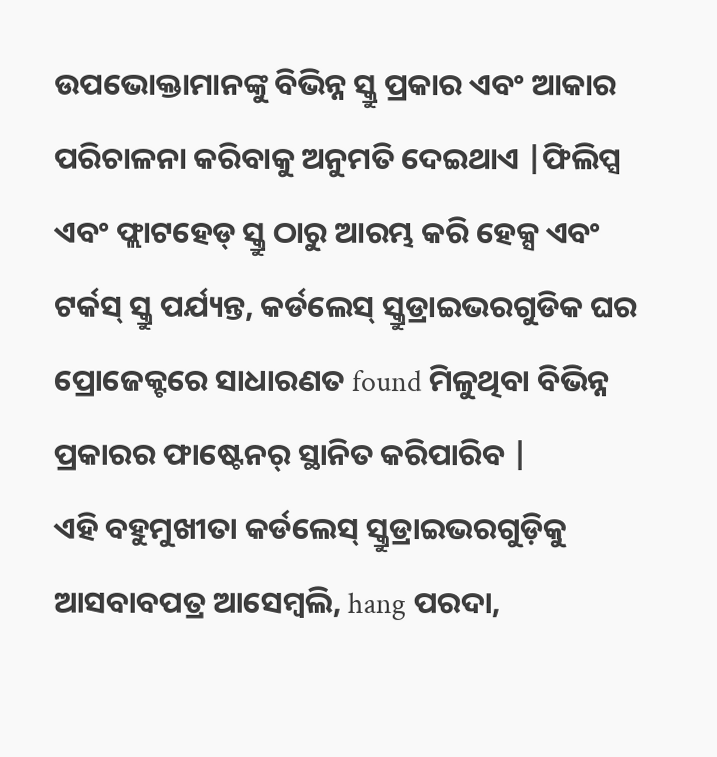ଉପଭୋକ୍ତାମାନଙ୍କୁ ବିଭିନ୍ନ ସ୍କ୍ରୁ ପ୍ରକାର ଏବଂ ଆକାର ପରିଚାଳନା କରିବାକୁ ଅନୁମତି ଦେଇଥାଏ |ଫିଲିପ୍ସ ଏବଂ ଫ୍ଲାଟହେଡ୍ ସ୍କ୍ରୁ ଠାରୁ ଆରମ୍ଭ କରି ହେକ୍ସ ଏବଂ ଟର୍କସ୍ ସ୍କ୍ରୁ ପର୍ଯ୍ୟନ୍ତ, କର୍ଡଲେସ୍ ସ୍କ୍ରୁଡ୍ରାଇଭରଗୁଡିକ ଘର ପ୍ରୋଜେକ୍ଟରେ ସାଧାରଣତ found ମିଳୁଥିବା ବିଭିନ୍ନ ପ୍ରକାରର ଫାଷ୍ଟେନର୍ ସ୍ଥାନିତ କରିପାରିବ |
ଏହି ବହୁମୁଖୀତା କର୍ଡଲେସ୍ ସ୍କ୍ରୁଡ୍ରାଇଭରଗୁଡ଼ିକୁ ଆସବାବପତ୍ର ଆସେମ୍ବଲି, hang ପରଦା,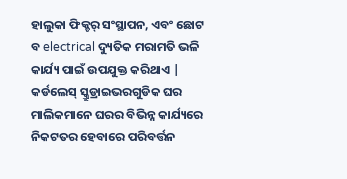ହାଲୁକା ଫିକ୍ଚର୍ ସଂସ୍ଥାପନ, ଏବଂ ଛୋଟ ବ electrical ଦ୍ୟୁତିକ ମରାମତି ଭଳି କାର୍ଯ୍ୟ ପାଇଁ ଉପଯୁକ୍ତ କରିଥାଏ |
କର୍ଡଲେସ୍ ସ୍କ୍ରୁଡ୍ରାଇଭରଗୁଡିକ ଘର ମାଲିକମାନେ ଘରର ବିଭିନ୍ନ କାର୍ଯ୍ୟରେ ନିକଟତର ହେବାରେ ପରିବର୍ତ୍ତନ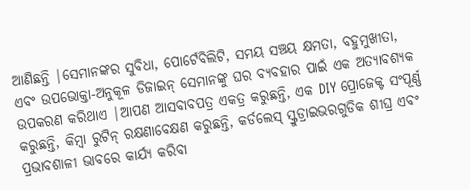ଆଣିଛନ୍ତି |ସେମାନଙ୍କର ସୁବିଧା, ପୋର୍ଟେବିଲିଟି, ସମୟ ସଞ୍ଚୟ କ୍ଷମତା, ବହୁମୁଖୀତା, ଏବଂ ଉପଭୋକ୍ତା-ଅନୁକୂଳ ଡିଜାଇନ୍ ସେମାନଙ୍କୁ ଘର ବ୍ୟବହାର ପାଇଁ ଏକ ଅତ୍ୟାବଶ୍ୟକ ଉପକରଣ କରିଥାଏ |ଆପଣ ଆସବାବପତ୍ର ଏକତ୍ର କରୁଛନ୍ତି, ଏକ DIY ପ୍ରୋଜେକ୍ଟ ସଂପୂର୍ଣ୍ଣ କରୁଛନ୍ତି, କିମ୍ବା ରୁଟିନ୍ ରକ୍ଷଣାବେକ୍ଷଣ କରୁଛନ୍ତି, କର୍ଡଲେସ୍ ସ୍କ୍ରୁଡ୍ରାଇଭରଗୁଡିକ ଶୀଘ୍ର ଏବଂ ପ୍ରଭାବଶାଳୀ ଭାବରେ କାର୍ଯ୍ୟ କରିବା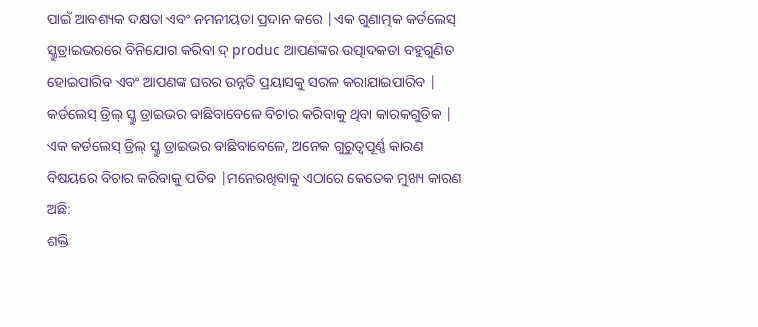ପାଇଁ ଆବଶ୍ୟକ ଦକ୍ଷତା ଏବଂ ନମନୀୟତା ପ୍ରଦାନ କରେ |ଏକ ଗୁଣାତ୍ମକ କର୍ଡଲେସ୍ ସ୍କ୍ରୁଡ୍ରାଇଭରରେ ବିନିଯୋଗ କରିବା ଦ୍ produc ଆପଣଙ୍କର ଉତ୍ପାଦକତା ବହୁଗୁଣିତ ହୋଇପାରିବ ଏବଂ ଆପଣଙ୍କ ଘରର ଉନ୍ନତି ପ୍ରୟାସକୁ ସରଳ କରାଯାଇପାରିବ |
କର୍ଡଲେସ୍ ଡ୍ରିଲ୍ ସ୍କ୍ରୁ ଡ୍ରାଇଭର ବାଛିବାବେଳେ ବିଚାର କରିବାକୁ ଥିବା କାରକଗୁଡିକ |
ଏକ କର୍ଡଲେସ୍ ଡ୍ରିଲ୍ ସ୍କ୍ରୁ ଡ୍ରାଇଭର ବାଛିବାବେଳେ, ଅନେକ ଗୁରୁତ୍ୱପୂର୍ଣ୍ଣ କାରଣ ବିଷୟରେ ବିଚାର କରିବାକୁ ପଡିବ |ମନେରଖିବାକୁ ଏଠାରେ କେତେକ ମୁଖ୍ୟ କାରଣ ଅଛି:
ଶକ୍ତି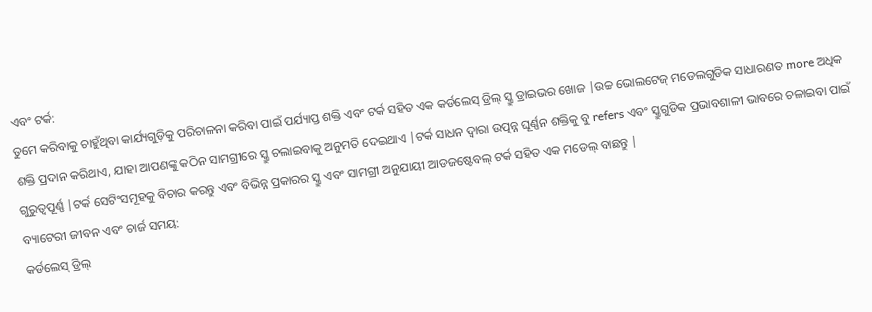ଏବଂ ଟର୍କ:
ତୁମେ କରିବାକୁ ଚାହୁଁଥିବା କାର୍ଯ୍ୟଗୁଡ଼ିକୁ ପରିଚାଳନା କରିବା ପାଇଁ ପର୍ଯ୍ୟାପ୍ତ ଶକ୍ତି ଏବଂ ଟର୍କ ସହିତ ଏକ କର୍ଡଲେସ୍ ଡ୍ରିଲ୍ ସ୍କ୍ରୁ ଡ୍ରାଇଭର ଖୋଜ |ଉଚ୍ଚ ଭୋଲଟେଜ୍ ମଡେଲଗୁଡିକ ସାଧାରଣତ more ଅଧିକ ଶକ୍ତି ପ୍ରଦାନ କରିଥାଏ, ଯାହା ଆପଣଙ୍କୁ କଠିନ ସାମଗ୍ରୀରେ ସ୍କ୍ରୁ ଚଲାଇବାକୁ ଅନୁମତି ଦେଇଥାଏ |ଟର୍କ ସାଧନ ଦ୍ୱାରା ଉତ୍ପନ୍ନ ଘୂର୍ଣ୍ଣନ ଶକ୍ତିକୁ ବୁ refers ଏବଂ ସ୍କ୍ରୁଗୁଡିକ ପ୍ରଭାବଶାଳୀ ଭାବରେ ଚଳାଇବା ପାଇଁ ଗୁରୁତ୍ୱପୂର୍ଣ୍ଣ |ଟର୍କ ସେଟିଂସମୂହକୁ ବିଚାର କରନ୍ତୁ ଏବଂ ବିଭିନ୍ନ ପ୍ରକାରର ସ୍କ୍ରୁ ଏବଂ ସାମଗ୍ରୀ ଅନୁଯାୟୀ ଆଡଜଷ୍ଟେବଲ୍ ଟର୍କ ସହିତ ଏକ ମଡେଲ୍ ବାଛନ୍ତୁ |
ବ୍ୟାଟେରୀ ଜୀବନ ଏବଂ ଚାର୍ଜ ସମୟ:
କର୍ଡଲେସ୍ ଡ୍ରିଲ୍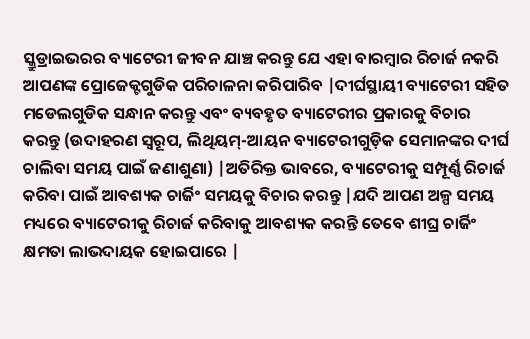ସ୍କ୍ରୁଡ୍ରାଇଭରର ବ୍ୟାଟେରୀ ଜୀବନ ଯାଞ୍ଚ କରନ୍ତୁ ଯେ ଏହା ବାରମ୍ବାର ରିଚାର୍ଜ ନକରି ଆପଣଙ୍କ ପ୍ରୋଜେକ୍ଟଗୁଡିକ ପରିଚାଳନା କରିପାରିବ |ଦୀର୍ଘସ୍ଥାୟୀ ବ୍ୟାଟେରୀ ସହିତ ମଡେଲଗୁଡିକ ସନ୍ଧାନ କରନ୍ତୁ ଏବଂ ବ୍ୟବହୃତ ବ୍ୟାଟେରୀର ପ୍ରକାରକୁ ବିଚାର କରନ୍ତୁ (ଉଦାହରଣ ସ୍ୱରୂପ, ଲିଥିୟମ୍-ଆୟନ ବ୍ୟାଟେରୀଗୁଡ଼ିକ ସେମାନଙ୍କର ଦୀର୍ଘ ଚାଲିବା ସମୟ ପାଇଁ ଜଣାଶୁଣା) |ଅତିରିକ୍ତ ଭାବରେ, ବ୍ୟାଟେରୀକୁ ସମ୍ପୂର୍ଣ୍ଣ ରିଚାର୍ଜ କରିବା ପାଇଁ ଆବଶ୍ୟକ ଚାର୍ଜିଂ ସମୟକୁ ବିଚାର କରନ୍ତୁ |ଯଦି ଆପଣ ଅଳ୍ପ ସମୟ ମଧ୍ୟରେ ବ୍ୟାଟେରୀକୁ ରିଚାର୍ଜ କରିବାକୁ ଆବଶ୍ୟକ କରନ୍ତି ତେବେ ଶୀଘ୍ର ଚାର୍ଜିଂ କ୍ଷମତା ଲାଭଦାୟକ ହୋଇପାରେ |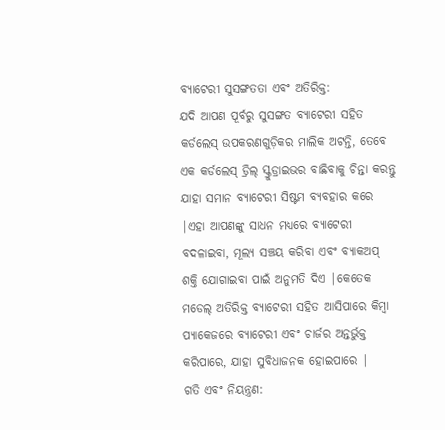ବ୍ୟାଟେରୀ ସୁସଙ୍ଗତତା ଏବଂ ଅତିରିକ୍ତ:
ଯଦି ଆପଣ ପୂର୍ବରୁ ସୁସଙ୍ଗତ ବ୍ୟାଟେରୀ ସହିତ କର୍ଡଲେସ୍ ଉପକରଣଗୁଡ଼ିକର ମାଲିକ ଅଟନ୍ତି, ତେବେ ଏକ କର୍ଡଲେସ୍ ଡ୍ରିଲ୍ ସ୍କ୍ରୁଡ୍ରାଇଭର ବାଛିବାକୁ ଚିନ୍ତା କରନ୍ତୁ ଯାହା ସମାନ ବ୍ୟାଟେରୀ ସିଷ୍ଟମ ବ୍ୟବହାର କରେ |ଏହା ଆପଣଙ୍କୁ ସାଧନ ମଧ୍ୟରେ ବ୍ୟାଟେରୀ ବଦଳାଇବା, ମୂଲ୍ୟ ସଞ୍ଚୟ କରିବା ଏବଂ ବ୍ୟାକଅପ୍ ଶକ୍ତି ଯୋଗାଇବା ପାଇଁ ଅନୁମତି ଦିଏ |କେତେକ ମଡେଲ୍ ଅତିରିକ୍ତ ବ୍ୟାଟେରୀ ସହିତ ଆସିପାରେ କିମ୍ବା ପ୍ୟାକେଜରେ ବ୍ୟାଟେରୀ ଏବଂ ଚାର୍ଜର ଅନ୍ତର୍ଭୁକ୍ତ କରିପାରେ, ଯାହା ସୁବିଧାଜନକ ହୋଇପାରେ |
ଗତି ଏବଂ ନିୟନ୍ତ୍ରଣ: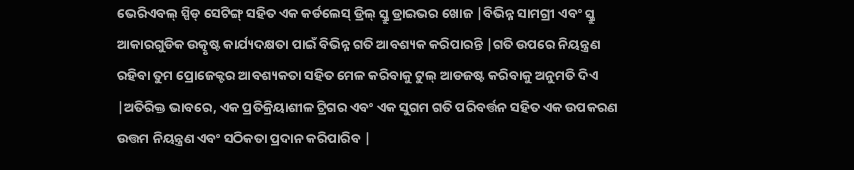ଭେରିଏବଲ୍ ସ୍ପିଡ୍ ସେଟିଙ୍ଗ୍ ସହିତ ଏକ କର୍ଡଲେସ୍ ଡ୍ରିଲ୍ ସ୍କ୍ରୁ ଡ୍ରାଇଭର ଖୋଜ |ବିଭିନ୍ନ ସାମଗ୍ରୀ ଏବଂ ସ୍କ୍ରୁ ଆକାରଗୁଡିକ ଉତ୍କୃଷ୍ଟ କାର୍ଯ୍ୟଦକ୍ଷତା ପାଇଁ ବିଭିନ୍ନ ଗତି ଆବଶ୍ୟକ କରିପାରନ୍ତି |ଗତି ଉପରେ ନିୟନ୍ତ୍ରଣ ରହିବା ତୁମ ପ୍ରୋଜେକ୍ଟର ଆବଶ୍ୟକତା ସହିତ ମେଳ କରିବାକୁ ଟୁଲ୍ ଆଡଜଷ୍ଟ କରିବାକୁ ଅନୁମତି ଦିଏ |ଅତିରିକ୍ତ ଭାବରେ, ଏକ ପ୍ରତିକ୍ରିୟାଶୀଳ ଟ୍ରିଗର ଏବଂ ଏକ ସୁଗମ ଗତି ପରିବର୍ତ୍ତନ ସହିତ ଏକ ଉପକରଣ ଉତ୍ତମ ନିୟନ୍ତ୍ରଣ ଏବଂ ସଠିକତା ପ୍ରଦାନ କରିପାରିବ |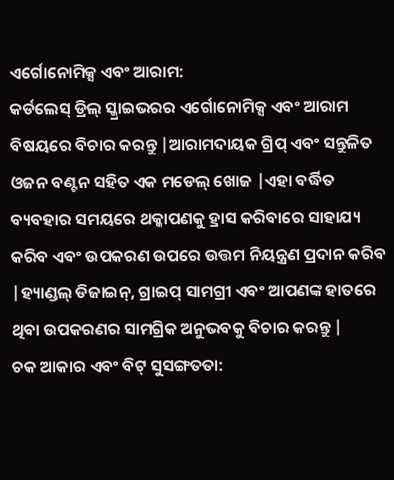ଏର୍ଗୋନୋମିକ୍ସ ଏବଂ ଆରାମ:
କର୍ଡଲେସ୍ ଡ୍ରିଲ୍ ସ୍କ୍ରାଇଭରର ଏର୍ଗୋନୋମିକ୍ସ ଏବଂ ଆରାମ ବିଷୟରେ ବିଚାର କରନ୍ତୁ |ଆରାମଦାୟକ ଗ୍ରିପ୍ ଏବଂ ସନ୍ତୁଳିତ ଓଜନ ବଣ୍ଟନ ସହିତ ଏକ ମଡେଲ୍ ଖୋଜ |ଏହା ବର୍ଦ୍ଧିତ ବ୍ୟବହାର ସମୟରେ ଥକ୍କାପଣକୁ ହ୍ରାସ କରିବାରେ ସାହାଯ୍ୟ କରିବ ଏବଂ ଉପକରଣ ଉପରେ ଉତ୍ତମ ନିୟନ୍ତ୍ରଣ ପ୍ରଦାନ କରିବ |ହ୍ୟାଣ୍ଡଲ୍ ଡିଜାଇନ୍, ଗ୍ରାଇପ୍ ସାମଗ୍ରୀ ଏବଂ ଆପଣଙ୍କ ହାତରେ ଥିବା ଉପକରଣର ସାମଗ୍ରିକ ଅନୁଭବକୁ ବିଚାର କରନ୍ତୁ |
ଚକ ଆକାର ଏବଂ ବିଟ୍ ସୁସଙ୍ଗତତା: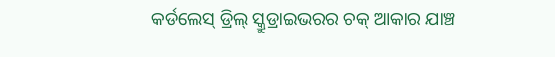କର୍ଡଲେସ୍ ଡ୍ରିଲ୍ ସ୍କ୍ରୁଡ୍ରାଇଭରର ଚକ୍ ଆକାର ଯାଞ୍ଚ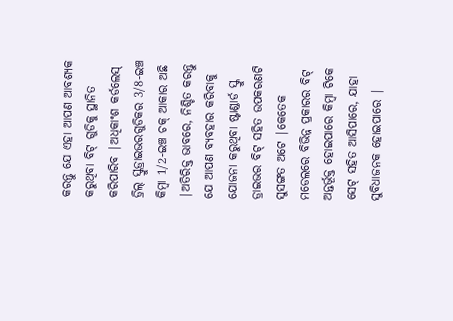କରନ୍ତୁ ଯେ ଏହା ଆପଣ ଆବଶ୍ୟକ କରୁଥିବା ବିଟ୍ ଗୁଡିକୁ ସ୍ଥାନିତ କରିପାରିବ |ଅଧିକାଂଶ କର୍ଡଲେସ୍ ଡ୍ରିଲ୍ ସ୍କ୍ରୁଡ୍ରାଇଭରଗୁଡିକର 3/8-ଇଞ୍ଚ କିମ୍ବା 1/2-ଇଞ୍ଚ ଚକ୍ ଆକାର ଅଛି |ଅତିରିକ୍ତ ଭାବରେ, ନିଶ୍ଚିତ କରନ୍ତୁ ଯେ ଆପଣ ବ୍ୟବହାର କରିବାକୁ ଯୋଜନା କରୁଥିବା ଷ୍ଟାଣ୍ଡାର୍ଡ ସ୍କ୍ରୁ ଡ୍ରାଇଭର ବିଟ୍ ସହିତ ଉପକରଣଟି ସୁସଙ୍ଗତ ଅଟେ |କେତେକ ମଡେଲରେ ବିଭିନ୍ନ ପ୍ରକାରର ବିଟ୍ ଅନ୍ତର୍ଭୂକ୍ତ ହୋଇପାରେ କିମ୍ବା ଟିକେ ସେଟ୍ ସହିତ ଆସିପାରେ, ଯାହା ସୁବିଧାଜନକ ହୋଇପାରେ |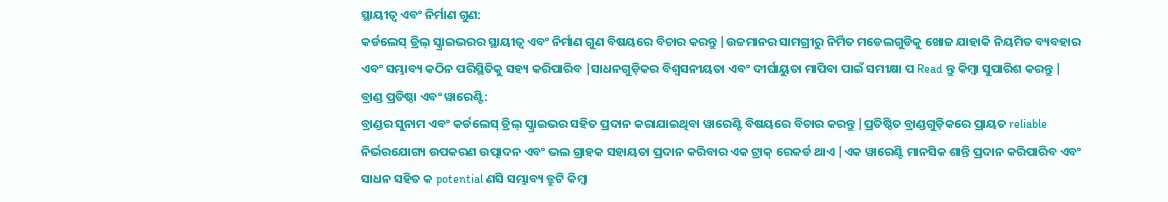ସ୍ଥାୟୀତ୍ୱ ଏବଂ ନିର୍ମାଣ ଗୁଣ:
କର୍ଡଲେସ୍ ଡ୍ରିଲ୍ ସ୍କ୍ରାଇଭରର ସ୍ଥାୟୀତ୍ୱ ଏବଂ ନିର୍ମାଣ ଗୁଣ ବିଷୟରେ ବିଚାର କରନ୍ତୁ |ଉଚ୍ଚମାନର ସାମଗ୍ରୀରୁ ନିର୍ମିତ ମଡେଲଗୁଡିକୁ ଖୋଜ ଯାହାକି ନିୟମିତ ବ୍ୟବହାର ଏବଂ ସମ୍ଭାବ୍ୟ କଠିନ ପରିସ୍ଥିତିକୁ ସହ୍ୟ କରିପାରିବ |ସାଧନଗୁଡ଼ିକର ବିଶ୍ୱସନୀୟତା ଏବଂ ଦୀର୍ଘାୟୁତା ମାପିବା ପାଇଁ ସମୀକ୍ଷା ପ Read ନ୍ତୁ କିମ୍ବା ସୁପାରିଶ କରନ୍ତୁ |
ବ୍ରାଣ୍ଡ ପ୍ରତିଷ୍ଠା ଏବଂ ୱାରେଣ୍ଟି:
ବ୍ରାଣ୍ଡର ସୁନାମ ଏବଂ କର୍ଡଲେସ୍ ଡ୍ରିଲ୍ ସ୍କ୍ରାଇଭର ସହିତ ପ୍ରଦାନ କରାଯାଇଥିବା ୱାରେଣ୍ଟି ବିଷୟରେ ବିଚାର କରନ୍ତୁ |ପ୍ରତିଷ୍ଠିତ ବ୍ରାଣ୍ଡଗୁଡ଼ିକରେ ପ୍ରାୟତ reliable ନିର୍ଭରଯୋଗ୍ୟ ଉପକରଣ ଉତ୍ପାଦନ ଏବଂ ଭଲ ଗ୍ରାହକ ସହାୟତା ପ୍ରଦାନ କରିବାର ଏକ ଟ୍ରାକ୍ ରେକର୍ଡ ଥାଏ |ଏକ ୱାରେଣ୍ଟି ମାନସିକ ଶାନ୍ତି ପ୍ରଦାନ କରିପାରିବ ଏବଂ ସାଧନ ସହିତ କ potential ଣସି ସମ୍ଭାବ୍ୟ ତ୍ରୁଟି କିମ୍ବା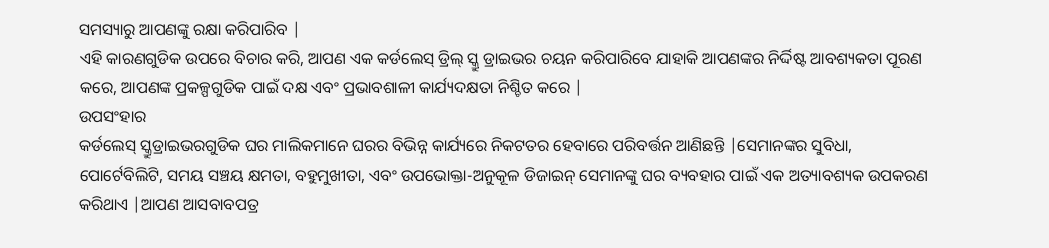ସମସ୍ୟାରୁ ଆପଣଙ୍କୁ ରକ୍ଷା କରିପାରିବ |
ଏହି କାରଣଗୁଡିକ ଉପରେ ବିଚାର କରି, ଆପଣ ଏକ କର୍ଡଲେସ୍ ଡ୍ରିଲ୍ ସ୍କ୍ରୁ ଡ୍ରାଇଭର ଚୟନ କରିପାରିବେ ଯାହାକି ଆପଣଙ୍କର ନିର୍ଦ୍ଦିଷ୍ଟ ଆବଶ୍ୟକତା ପୂରଣ କରେ, ଆପଣଙ୍କ ପ୍ରକଳ୍ପଗୁଡିକ ପାଇଁ ଦକ୍ଷ ଏବଂ ପ୍ରଭାବଶାଳୀ କାର୍ଯ୍ୟଦକ୍ଷତା ନିଶ୍ଚିତ କରେ |
ଉପସଂହାର
କର୍ଡଲେସ୍ ସ୍କ୍ରୁଡ୍ରାଇଭରଗୁଡିକ ଘର ମାଲିକମାନେ ଘରର ବିଭିନ୍ନ କାର୍ଯ୍ୟରେ ନିକଟତର ହେବାରେ ପରିବର୍ତ୍ତନ ଆଣିଛନ୍ତି |ସେମାନଙ୍କର ସୁବିଧା, ପୋର୍ଟେବିଲିଟି, ସମୟ ସଞ୍ଚୟ କ୍ଷମତା, ବହୁମୁଖୀତା, ଏବଂ ଉପଭୋକ୍ତା-ଅନୁକୂଳ ଡିଜାଇନ୍ ସେମାନଙ୍କୁ ଘର ବ୍ୟବହାର ପାଇଁ ଏକ ଅତ୍ୟାବଶ୍ୟକ ଉପକରଣ କରିଥାଏ |ଆପଣ ଆସବାବପତ୍ର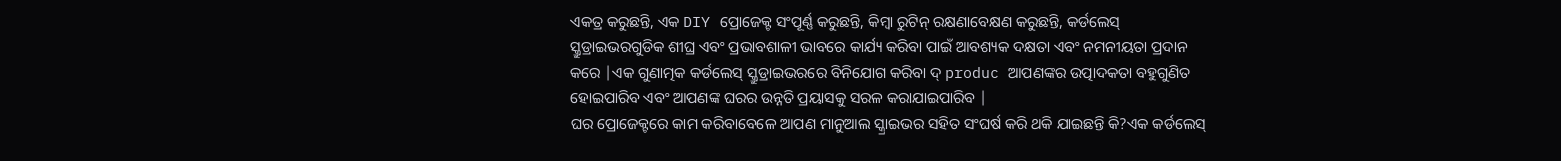ଏକତ୍ର କରୁଛନ୍ତି, ଏକ DIY ପ୍ରୋଜେକ୍ଟ ସଂପୂର୍ଣ୍ଣ କରୁଛନ୍ତି, କିମ୍ବା ରୁଟିନ୍ ରକ୍ଷଣାବେକ୍ଷଣ କରୁଛନ୍ତି, କର୍ଡଲେସ୍ ସ୍କ୍ରୁଡ୍ରାଇଭରଗୁଡିକ ଶୀଘ୍ର ଏବଂ ପ୍ରଭାବଶାଳୀ ଭାବରେ କାର୍ଯ୍ୟ କରିବା ପାଇଁ ଆବଶ୍ୟକ ଦକ୍ଷତା ଏବଂ ନମନୀୟତା ପ୍ରଦାନ କରେ |ଏକ ଗୁଣାତ୍ମକ କର୍ଡଲେସ୍ ସ୍କ୍ରୁଡ୍ରାଇଭରରେ ବିନିଯୋଗ କରିବା ଦ୍ produc ଆପଣଙ୍କର ଉତ୍ପାଦକତା ବହୁଗୁଣିତ ହୋଇପାରିବ ଏବଂ ଆପଣଙ୍କ ଘରର ଉନ୍ନତି ପ୍ରୟାସକୁ ସରଳ କରାଯାଇପାରିବ |
ଘର ପ୍ରୋଜେକ୍ଟରେ କାମ କରିବାବେଳେ ଆପଣ ମାନୁଆଲ ସ୍କ୍ରାଇଭର ସହିତ ସଂଘର୍ଷ କରି ଥକି ଯାଇଛନ୍ତି କି?ଏକ କର୍ଡଲେସ୍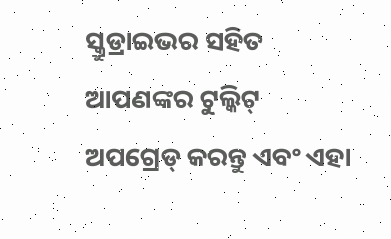ସ୍କ୍ରୁଡ୍ରାଇଭର ସହିତ ଆପଣଙ୍କର ଟୁଲ୍କିଟ୍ ଅପଗ୍ରେଡ୍ କରନ୍ତୁ ଏବଂ ଏହା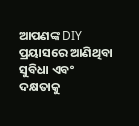ଆପଣଙ୍କ DIY ପ୍ରୟାସରେ ଆଣିଥିବା ସୁବିଧା ଏବଂ ଦକ୍ଷତାକୁ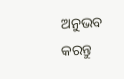ଅନୁଭବ କରନ୍ତୁ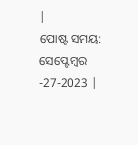|
ପୋଷ୍ଟ ସମୟ: ସେପ୍ଟେମ୍ବର -27-2023 |